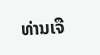ທ່ານເຈື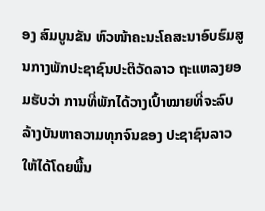ອງ ສົມບູນຂັນ ຫົວໜ້າຄະນະໂຄສະນາອົບຮົມສູນກາງພັກປະຊາຊົນປະຕິວັດລາວ ຖະແຫລງຍອມຮັບວ່າ ການທີ່ພັກໄດ້ວາງເປົ້າໝາຍທີ່ຈະລົບລ້າງບັນຫາຄວາມທຸກຈົນຂອງ ປະຊາຊົນລາວ ໃຫ້ໄດ້ໂດຍພື້ນ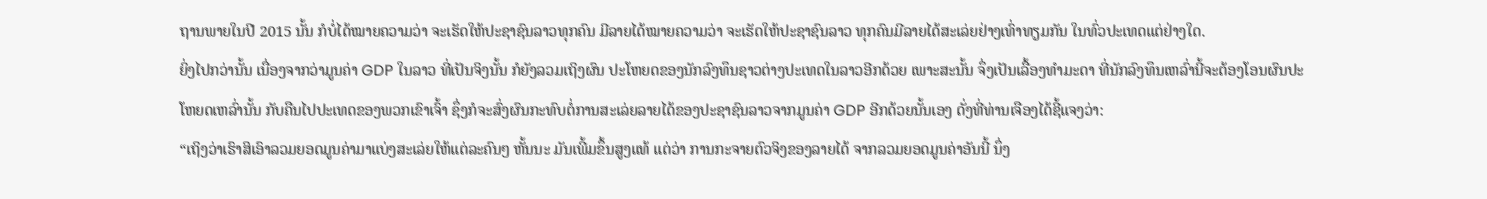ຖານພາຍໃນປີ 2015 ນັ້ນ ກໍບໍ່ໄດ້ໝາຍຄວາມວ່າ ຈະເຮັດໃຫ້ປະຊາຊົນລາວທຸກຄົນ ມີລາຍໄດ້ໝາຍຄວາມວ່າ ຈະເຮັດໃຫ້ປະຊາຊົນລາວ ທຸກຄົນມີລາຍໄດ້ສະເລ່ຍຢ່າງເທົ່າທຽມກັນ ໃນທົ່ວປະເທດແຕ່ຢ່າງໃດ.
ຍິ່ງໄປກວ່ານັ້ນ ເນື່ອງຈາກວ່າມູນຄ່າ GDP ໃນລາວ ທີ່ເປັນຈິງນັ້ນ ກໍຍັງລວມເຖິງຜົນ ປະໂຫຍດຂອງນັກລົງທຶນຊາວຕ່າງປະເທດໃນລາວອີກດ້ວຍ ເພາະສະນັ້ນ ຈຶ່ງເປັນເລື້ອງທໍາມະດາ ທີ່ນັກລົງທຶນເຫລົ່ານີ້ຈະຕ້ອງໂອນຜົນປະໂຫຍດເຫລົ່ານັ້ນ ກັບຄືນໄປປະເທດຂອງພວກເຂົາເຈົ້າ ຊຶ່ງກໍຈະສົ່ງຜົນກະທົບຕໍ່ການສະເລ່ຍລາຍໄດ້ຂອງປະຊາຊົນລາວຈາກມູນຄ່າ GDP ອີກດ້ວຍນັ້ນເອງ ດັ່ງທີ່ທ່ານເຈືອງໄດ້ຊີ້ແຈງວ່າ:
“ເຖິງວ່າເຮົາສິເອົາລວມຍອດມູນຄ່າມາແບ່ງສະເລ່ຍໃຫ້ແຕ່ລະຄົນໆ ຫັ້ນນະ ມັນເພີ້ມຂຶ້ນສູງແທ້ ແຕ່ວ່າ ການກະຈາຍຕົວຈິງຂອງລາຍໄດ້ ຈາກລວມຍອດມູນຄ່າອັນນີ້ ນຶ່ງ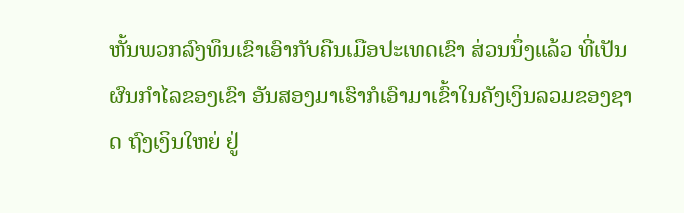ຫັ້ນພວກລົງທຶນເຂົາເອົາກັບຄືນເມືອປະເທດເຂົາ ສ່ວນນຶ່ງແລ້ວ ທີ່ເປັນຜົນກໍາໄລຂອງເຂົາ ອັນສອງມາເຮົາກໍເອົາມາເຂົ້າໃນຄັງເງິນລວມຂອງຊາດ ຖົງເງິນໃຫຍ່ ຢູ່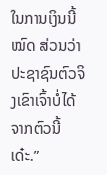ໃນການເງິນນີ້ໝົດ ສ່ວນວ່າປະຊາຊົນຕົວຈິງເຂົາເຈົ້າບໍ່ໄດ້ຈາກຕົວນີ້ເດ໋ະ.”